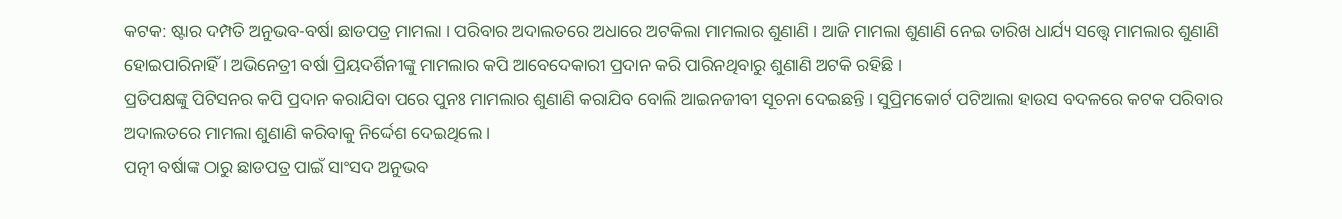କଟକ: ଷ୍ଟାର ଦମ୍ପତି ଅନୁଭବ-ବର୍ଷା ଛାଡପତ୍ର ମାମଲା । ପରିବାର ଅଦାଲତରେ ଅଧାରେ ଅଟକିଲା ମାମଲାର ଶୁଣାଣି । ଆଜି ମାମଲା ଶୁଣାଣି ନେଇ ତାରିଖ ଧାର୍ଯ୍ୟ ସତ୍ତ୍ବେ ମାମଲାର ଶୁଣାଣି ହୋଇପାରିନାହିଁ । ଅଭିନେତ୍ରୀ ବର୍ଷା ପ୍ରିୟଦର୍ଶିନୀଙ୍କୁ ମାମଲାର କପି ଆବେଦେକାରୀ ପ୍ରଦାନ କରି ପାରିନଥିବାରୁ ଶୁଣାଣି ଅଟକି ରହିଛି ।
ପ୍ରତିପକ୍ଷଙ୍କୁ ପିଟିସନର କପି ପ୍ରଦାନ କରାଯିବା ପରେ ପୁନଃ ମାମଲାର ଶୁଣାଣି କରାଯିବ ବୋଲି ଆଇନଜୀବୀ ସୂଚନା ଦେଇଛନ୍ତି । ସୁପ୍ରିମକୋର୍ଟ ପଟିଆଲା ହାଉସ ବଦଳରେ କଟକ ପରିବାର ଅଦାଲତରେ ମାମଲା ଶୁଣାଣି କରିବାକୁ ନିର୍ଦ୍ଦେଶ ଦେଇଥିଲେ ।
ପତ୍ନୀ ବର୍ଷାଙ୍କ ଠାରୁ ଛାଡପତ୍ର ପାଇଁ ସାଂସଦ ଅନୁଭବ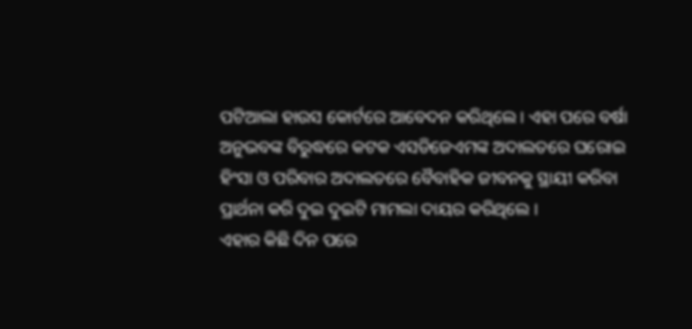ପଟିଆଲା ହାଉସ କୋର୍ଟରେ ଆବେଦନ କରିଥିଲେ । ଏହା ପରେ ବର୍ଷା ଅନୁଭବଙ୍କ ବିରୁଦ୍ଧରେ କଟକ ଏସଡିଜେଏମଙ୍କ ଅଦାଲତରେ ଘରୋଇ ହିଂସା ଓ ପରିବାର ଅଦାଲତରେ ବୈବାହିକ ଜୀବନକୁ ସ୍ଥାୟୀ କରିବା ପ୍ରାର୍ଥନା କରି ଦୁଇ ଦୁଇଟି ମାମଲା ଦାୟର କରିଥିଲେ ।
ଏହାର କିଛି ଦିନ ପରେ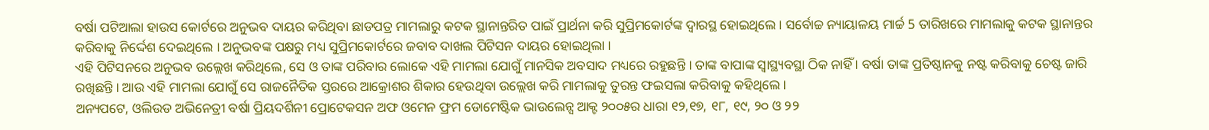ବର୍ଷା ପଟିଆଲା ହାଉସ କୋର୍ଟରେ ଅନୁଭବ ଦାୟର କରିଥିବା ଛାଡପତ୍ର ମାମଲାରୁ କଟକ ସ୍ଥାନାନ୍ତରିତ ପାଇଁ ପ୍ରାର୍ଥନା କରି ସୁପ୍ରିମକୋର୍ଟଙ୍କ ଦ୍ବାରସ୍ଥ ହୋଇଥିଲେ । ସର୍ବୋଚ୍ଚ ନ୍ୟାୟାଳୟ ମାର୍ଚ୍ଚ 5 ତାରିଖରେ ମାମଲାକୁ କଟକ ସ୍ଥାନାନ୍ତର କରିବାକୁ ନିର୍ଦ୍ଦେଶ ଦେଇଥିଲେ । ଅନୁଭବଙ୍କ ପକ୍ଷରୁ ମଧ୍ୟ ସୁପ୍ରିମକୋର୍ଟରେ ଜବାବ ଦାଖଲ ପିଟିସନ ଦାୟର ହୋଇଥିଲା ।
ଏହି ପିଟିସନରେ ଅନୁଭବ ଉଲ୍ଲେଖ କରିଥିଲେ, ସେ ଓ ତାଙ୍କ ପରିବାର ଲୋକେ ଏହି ମାମଲା ଯୋଗୁଁ ମାନସିକ ଅବସାଦ ମଧ୍ୟରେ ରହୁଛନ୍ତି । ତାଙ୍କ ବାପାଙ୍କ ସ୍ବାସ୍ଥ୍ୟବସ୍ଥା ଠିକ ନାହିଁ । ବର୍ଷା ତାଙ୍କ ପ୍ରତିଷ୍ଠାନକୁ ନଷ୍ଟ କରିବାକୁ ଚେଷ୍ଟ ଜାରି ରଖିଛନ୍ତି। ଆଉ ଏହି ମାମଲା ଯୋଗୁଁ ସେ ରାଜନୈତିକ ସ୍ତରରେ ଆକ୍ରୋଶର ଶିକାର ହେଉଥିବା ଉଲ୍ଲେଖ କରି ମାମଲାକୁ ତୁରନ୍ତ ଫଇସଲା କରିବାକୁ କହିଥିଲେ ।
ଅନ୍ୟପଟେ, ଓଲିଉଡ ଅଭିନେତ୍ରୀ ବର୍ଷା ପ୍ରିୟଦର୍ଶିନୀ ପ୍ରୋଟେକସନ ଅଫ ଓମେନ ଫ୍ରମ ଡୋମେଷ୍ଟିକ ଭାଉଲେନ୍ସ ଆକ୍ଟ ୨୦୦୫ର ଧାରା ୧୨,୧୭, ୧୮, ୧୯, ୨୦ ଓ ୨୨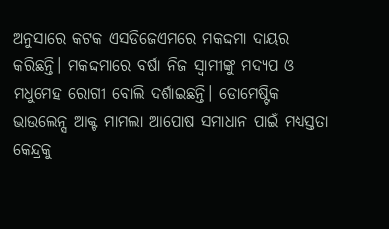ଅନୁସାରେ କଟକ ଏସଡିଜେଏମରେ ମକଦ୍ଦମା ଦାୟର କରିଛନ୍ତି। ମକଦ୍ଦମାରେ ବର୍ଷା ନିଜ ସ୍ବାମୀଙ୍କୁ ମଦ୍ୟପ ଓ ମଧୁମେହ ରୋଗୀ ବୋଲି ଦର୍ଶାଇଛନ୍ତି। ଡୋମେଷ୍ଟିକ ଭାଉଲେନ୍ସ ଆକ୍ଟ ମାମଲା ଆପୋଷ ସମାଧାନ ପାଇଁ ମଧ୍ୟସ୍ତତା କେନ୍ଦ୍ରକୁ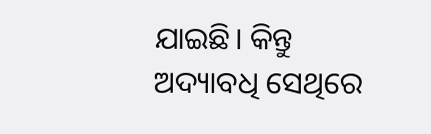ଯାଇଛି। କିନ୍ତୁ ଅଦ୍ୟାବଧି ସେଥିରେ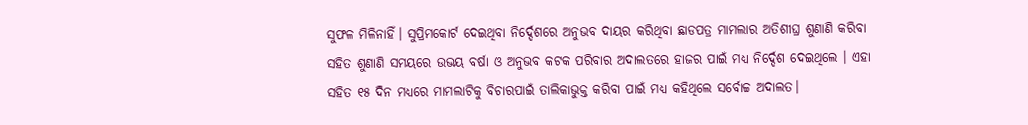ସୁଫଳ ମିଳିନାହିଁ। ସୁପ୍ରିମକୋର୍ଟ ଦେଇଥିବା ନିର୍ଦ୍ଦେଶରେ ଅନୁଭବ ଦାୟର କରିଥିବା ଛାଡପତ୍ର ମାମଲାର ଅତିଶୀଘ୍ର ଶୁଣାଣି କରିବା ସହିତ ଶୁଣାଣି ସମୟରେ ଉଭୟ ବର୍ଷା ଓ ଅନୁଭବ କଟକ ପରିବାର ଅଦାଲତରେ ହାଜର ପାଇଁ ମଧ୍ୟ ନିର୍ଦ୍ଦେଶ ଦେଇଥିଲେ । ଏହା ସହିତ ୧୫ ଦିନ ମଧ୍ୟରେ ମାମଲାଟିକୁ ବିଚାରପାଇଁ ତାଲିକାଭୁକ୍ତ କରିବା ପାଇଁ ମଧ୍ୟ କହିଥିଲେ ସର୍ବୋଚ୍ଚ ଅଦାଲତ।